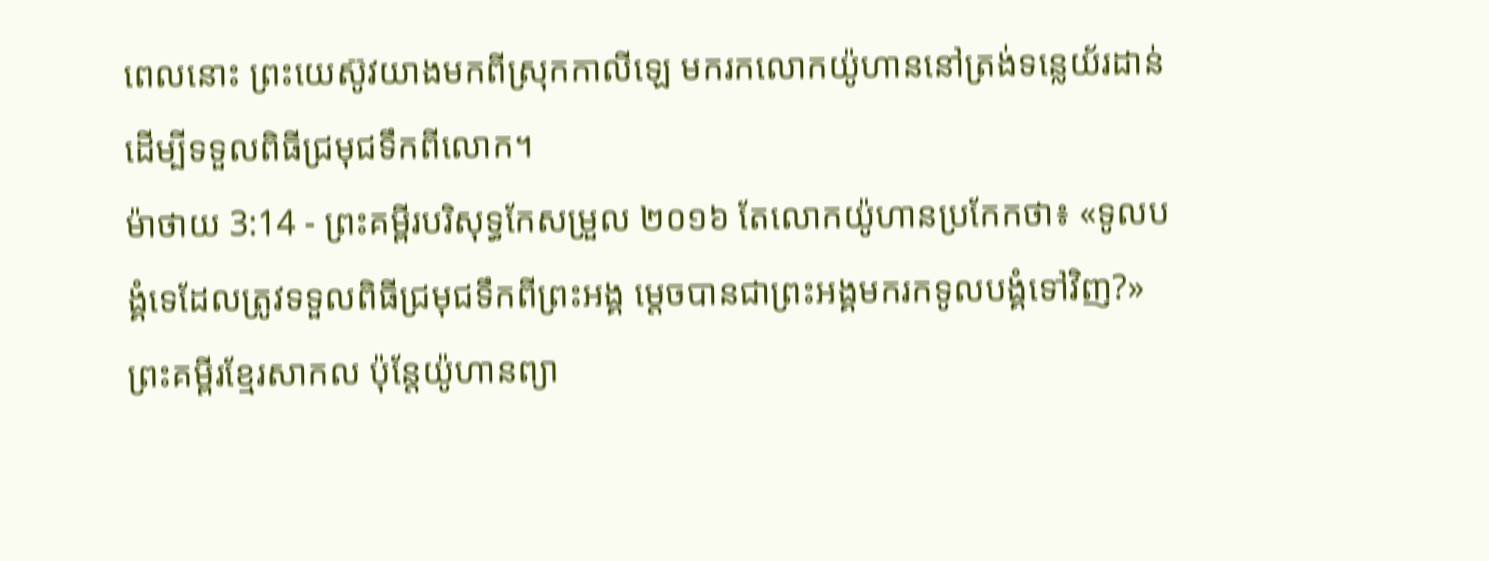ពេលនោះ ព្រះយេស៊ូវយាងមកពីស្រុកកាលីឡេ មករកលោកយ៉ូហាននៅត្រង់ទន្លេយ័រដាន់ ដើម្បីទទួលពិធីជ្រមុជទឹកពីលោក។
ម៉ាថាយ 3:14 - ព្រះគម្ពីរបរិសុទ្ធកែសម្រួល ២០១៦ តែលោកយ៉ូហានប្រកែកថា៖ «ទូលបង្គំទេដែលត្រូវទទួលពិធីជ្រមុជទឹកពីព្រះអង្គ ម្តេចបានជាព្រះអង្គមករកទូលបង្គំទៅវិញ?» ព្រះគម្ពីរខ្មែរសាកល ប៉ុន្តែយ៉ូហានព្យា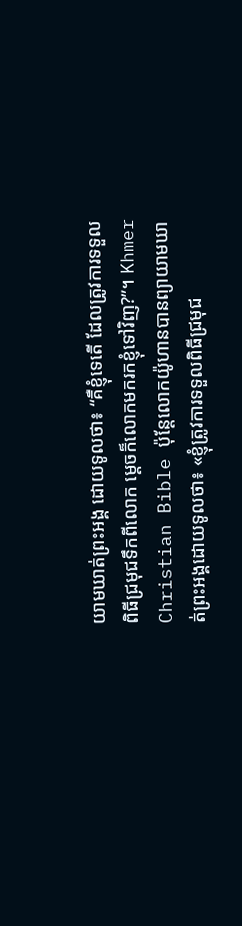យាមឃាត់ព្រះអង្គ ដោយទូលថា៖ “គឺខ្ញុំទេតើ ដែលត្រូវការទទួលពិធីជ្រមុជទឹកពីលោក ម្ដេចក៏លោកមករកខ្ញុំទៅវិញ?”។ Khmer Christian Bible ប៉ុន្ដែលោកយ៉ូហានបានព្យាយាមឃាត់ព្រះអង្គដោយទូលថា៖ «ខ្ញុំត្រូវការទទួលពិធីជ្រមុជ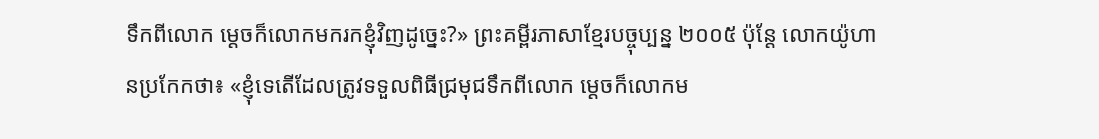ទឹកពីលោក ម្ដេចក៏លោកមករកខ្ញុំវិញដូច្នេះ?» ព្រះគម្ពីរភាសាខ្មែរបច្ចុប្បន្ន ២០០៥ ប៉ុន្តែ លោកយ៉ូហានប្រកែកថា៖ «ខ្ញុំទេតើដែលត្រូវទទួលពិធីជ្រមុជទឹកពីលោក ម្ដេចក៏លោកម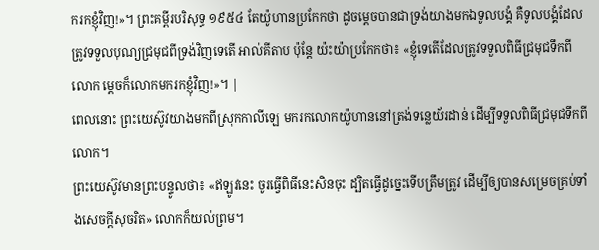ករកខ្ញុំវិញ!»។ ព្រះគម្ពីរបរិសុទ្ធ ១៩៥៤ តែយ៉ូហានប្រកែកថា ដូចម្តេចបានជាទ្រង់យាងមកឯទូលបង្គំ គឺទូលបង្គំដែលត្រូវទទួលបុណ្យជ្រមុជពីទ្រង់វិញទេតើ អាល់គីតាប ប៉ុន្ដែ យ៉ះយ៉ាប្រកែកថា៖ «ខ្ញុំទេតើដែលត្រូវទទួលពិធីជ្រមុជទឹកពីលោក ម្ដេចក៏លោកមករកខ្ញុំវិញ!»។ |
ពេលនោះ ព្រះយេស៊ូវយាងមកពីស្រុកកាលីឡេ មករកលោកយ៉ូហាននៅត្រង់ទន្លេយ័រដាន់ ដើម្បីទទួលពិធីជ្រមុជទឹកពីលោក។
ព្រះយេស៊ូវមានព្រះបន្ទូលថា៖ «ឥឡូវនេះ ចូរធ្វើពិធីនេះសិនចុះ ដ្បិតធ្វើដូច្នេះទើបត្រឹមត្រូវ ដើម្បីឲ្យបានសម្រេចគ្រប់ទាំងសេចក្តីសុចរិត» លោកក៏យល់ព្រម។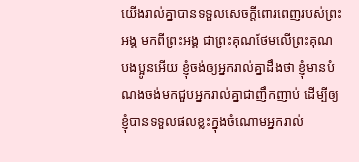យើងរាល់គ្នាបានទទួលសេចក្តីពោរពេញរបស់ព្រះអង្គ មកពីព្រះអង្គ ជាព្រះគុណថែមលើព្រះគុណ
បងប្អូនអើយ ខ្ញុំចង់ឲ្យអ្នករាល់គ្នាដឹងថា ខ្ញុំមានបំណងចង់មកជួបអ្នករាល់គ្នាជាញឹកញាប់ ដើម្បីឲ្យខ្ញុំបានទទួលផលខ្លះក្នុងចំណោមអ្នករាល់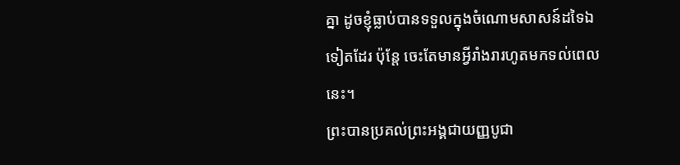គ្នា ដូចខ្ញុំធ្លាប់បានទទួលក្នុងចំណោមសាសន៍ដទៃឯទៀតដែរ ប៉ុន្តែ ចេះតែមានអ្វីរាំងរារហូតមកទល់ពេលនេះ។
ព្រះបានប្រគល់ព្រះអង្គជាយញ្ញបូជា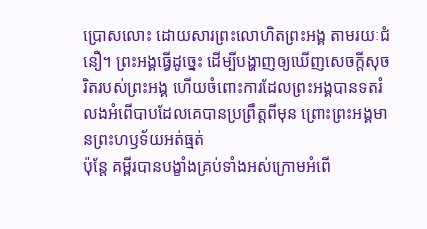ប្រោសលោះ ដោយសារព្រះលោហិតព្រះអង្គ តាមរយៈជំនឿ។ ព្រះអង្គធ្វើដូច្នេះ ដើម្បីបង្ហាញឲ្យឃើញសេចក្តីសុចរិតរបស់ព្រះអង្គ ហើយចំពោះការដែលព្រះអង្គបានទតរំលងអំពើបាបដែលគេបានប្រព្រឹត្តពីមុន ព្រោះព្រះអង្គមានព្រះហឫទ័យអត់ធ្មត់
ប៉ុន្តែ គម្ពីរបានបង្ខាំងគ្រប់ទាំងអស់ក្រោមអំពើ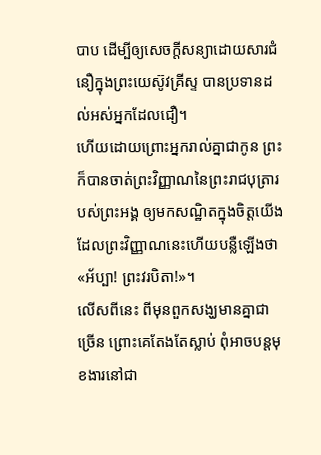បាប ដើម្បីឲ្យសេចក្ដីសន្យាដោយសារជំនឿក្នុងព្រះយេស៊ូវគ្រីស្ទ បានប្រទានដល់អស់អ្នកដែលជឿ។
ហើយដោយព្រោះអ្នករាល់គ្នាជាកូន ព្រះក៏បានចាត់ព្រះវិញ្ញាណនៃព្រះរាជបុត្រារបស់ព្រះអង្គ ឲ្យមកសណ្ឋិតក្នុងចិត្តយើង ដែលព្រះវិញ្ញាណនេះហើយបន្លឺឡើងថា «អ័ប្បា! ព្រះវរបិតា!»។
លើសពីនេះ ពីមុនពួកសង្ឃមានគ្នាជាច្រើន ព្រោះគេតែងតែស្លាប់ ពុំអាចបន្ដមុខងារនៅជា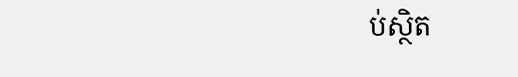ប់ស្ថិត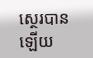ស្ថេរបានឡើយ